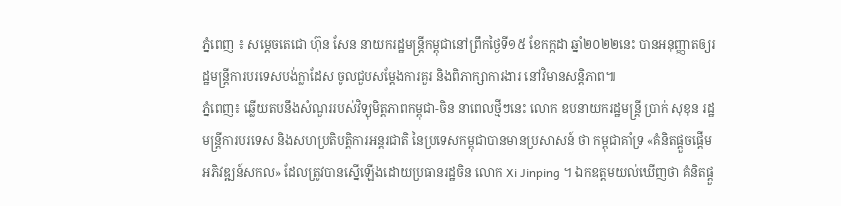ភ្នំពេញ ៖ សម្ដេចតេជោ ហ៊ុន សែន នាយករដ្ឋមន្រ្តីកម្ពុជានៅព្រឹកថ្ងៃទី១៥ ខែកក្កដា ឆ្នាំ២០២២នេះ បានអនុញ្ញាតឲ្យរដ្ឋមន្រ្តីការបរទេសបង់ក្លាដែស ចូលជួបសម្ដែងការគួរ និងពិភាក្សាការងារ នៅវិមានសន្តិភាព៕
ភ្នំពេញ៖ ឆ្លើយតបនឹងសំណួររបស់វិទ្យុមិត្តភាពកម្ពុជា-ចិន នាពេលថ្មីៗនេះ លោក ឧបនាយករដ្ឋមន្ត្រី ប្រាក់ សុខុន រដ្ឋមន្ត្រីការបរទេស និងសហប្រតិបត្តិការអន្តរជាតិ នៃប្រទេសកម្ពុជាបានមានប្រសាសន៍ ថា កម្ពុជាគាំទ្រ «គំនិតផ្តួចផ្តើមអភិវឌ្ឍន៍សកល» ដែលត្រូវបានស្នើឡើងដោយប្រធានរដ្ឋចិន លោក Xi Jinping ។ ឯកឧត្តមយល់ឃើញថា គំនិតផ្តួ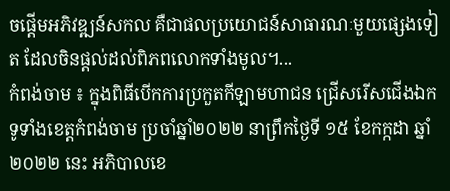ចផ្តើមអភិវឌ្ឍន៍សកល គឺជាផលប្រយោជន៍សាធារណៈមួយផ្សេងទៀត ដែលចិនផ្តល់ដល់ពិភពលោកទាំងមូល។...
កំពង់ចាម ៖ ក្នុងពិធីបើកការប្រកួតកីឡាមហាជន ជ្រើសរើសជើងឯកទូទាំងខេត្តកំពង់ចាម ប្រចាំឆ្នាំ២០២២ នាព្រឹកថ្ងៃទី ១៥ ខែកក្កដា ឆ្នាំ២០២២ នេះ អភិបាលខេ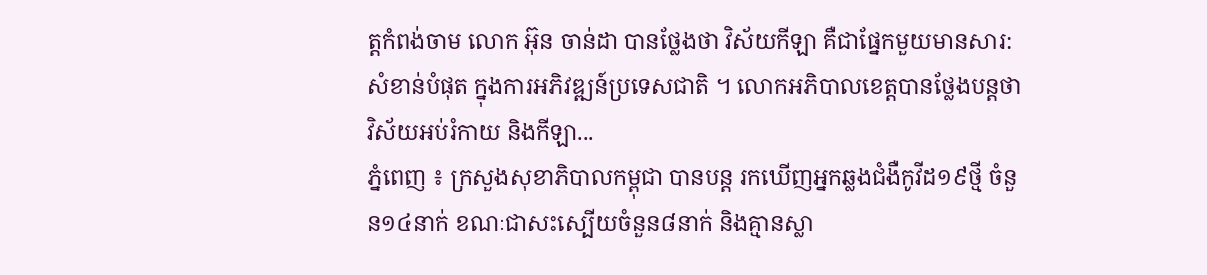ត្តកំពង់ចាម លោក អ៊ុន ចាន់ដា បានថ្លែងថា វិស័យកីឡា គឺជាផ្នែកមួយមានសារ:សំខាន់បំផុត ក្នុងការអភិវឌ្ឍន៍ប្រទេសជាតិ ។ លោកអភិបាលខេត្តបានថ្លែងបន្តថា វិស័យអប់រំកាយ និងកីឡា...
ភ្នំពេញ ៖ ក្រសួងសុខាភិបាលកម្ពុជា បានបន្ត រកឃើញអ្នកឆ្លងជំងឺកូវីដ១៩ថ្មី ចំនួន១៤នាក់ ខណៈជាសះស្បើយចំនួន៨នាក់ និងគ្មានស្លា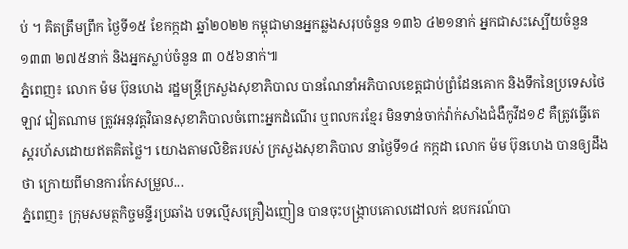ប់ ។ គិតត្រឹមព្រឹក ថ្ងៃទី១៥ ខែកក្កដា ឆ្នាំ២០២២ កម្ពុជាមានអ្នកឆ្លងសរុបចំនួន ១៣៦ ៤២១នាក់ អ្នកជាសះស្បើយចំនួន ១៣៣ ២៧៥នាក់ និងអ្នកស្លាប់ចំនួន ៣ ០៥៦នាក់៕
ភ្នំពេញ៖ លោក ម៉ម ប៊ុនហេង រដ្ឋមន្ត្រីក្រសួងសុខាភិបាល បានណែនាំអភិបាលខេត្តជាប់ព្រំដែនគោក និងទឹកនៃប្រទេសថៃ ឡាវ វៀតណាម ត្រូវអនុវត្តវិធានសុខាភិបាលចំពោះអ្នកដំណើរ ឬពលករខ្មែរ មិនទាន់ចាក់វ៉ាក់សាំងជំងឺកូវីដ១៩ គឺត្រូវធ្វើតេស្តរហ័សដោយឥតគិតថ្លៃ។ យោងតាមលិខិតរបស់ ក្រសួងសុខាភិបាល នាថ្ងៃទី១៤ កក្កដា លោក ម៉ម ប៊ុនហេង បានឲ្យដឹងថា ក្រោយពីមានការកែសម្រួល...
ភ្នំពេញ៖ ក្រុមសមត្ថកិច្ចមន្ទីរប្រឆាំង បទល្មើសគ្រឿងញៀន បានចុះបង្ក្រាបគោលដៅលក់ ឧបករណ៍បា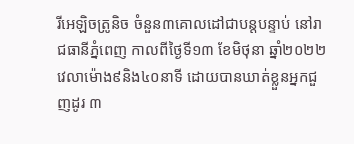រីអេឡិចត្រូនិច ចំនួន៣គោលដៅជាបន្តបន្ទាប់ នៅរាជធានីភ្នំពេញ កាលពីថ្ងៃទី១៣ ខែមិថុនា ឆ្នាំ២០២២ វេលាម៉ោង៩និង៤០នាទី ដោយបានឃាត់ខ្លួនអ្នកជួញដូរ ៣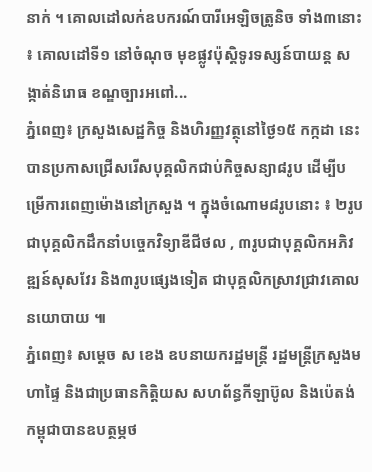នាក់ ។ គោលដៅលក់ឧបករណ៍បារីអេឡិចត្រូនិច ទាំង៣នោះ ៖ គោលដៅទី១ នៅចំណុច មុខផ្លូវប៉ុស្តិទូរទស្សន៍បាយន្ត សង្កាត់និរោធ ខណ្ឌច្បារអពៅ...
ភ្នំពេញ៖ ក្រសួងសេដ្ឋកិច្ច និងហិរញ្ញវត្ថុនៅថ្ងៃ១៥ កក្កដា នេះ បានប្រកាសជ្រើសរើសបុគ្គលិកជាប់កិច្ចសន្យា៨រូប ដើម្បីបម្រើការពេញម៉ោងនៅក្រសួង ។ ក្នុងចំណោម៨រូបនោះ ៖ ២រូប ជាបុគ្គលិកដឹកនាំបច្ចេកវិទ្យាឌីជីថល , ៣រូបជាបុគ្គលិកអភិវឌ្ឍន៍សុសវែរ និង៣រូបផ្សេងទៀត ជាបុគ្គលិកស្រាវជ្រាវគោលនយោបាយ ៕
ភ្នំពេញ៖ សម្ដេច ស ខេង ឧបនាយករដ្ឋមន្ដ្រី រដ្ឋមន្ដ្រីក្រសួងមហាផ្ទៃ និងជាប្រធានកិត្តិយស សហព័ន្ធកីឡាប៊ូល និងប៉េតង់កម្ពុជាបានឧបត្ថម្ភថ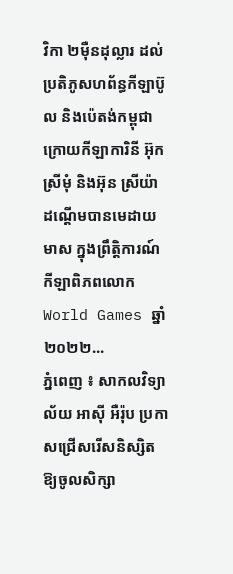វិកា ២ម៉ឺនដុល្លារ ដល់ប្រតិភូសហព័ន្ធកីឡាប៊ូល និងប៉េតង់កម្ពុជា ក្រោយកីឡាការិនី អ៊ុក ស្រីមុំ និងអ៊ុន ស្រីយ៉ា ដណ្តើមបានមេដាយមាស ក្នុងព្រឹត្តិការណ៍កីឡាពិភពលោក World Games ឆ្នាំ២០២២...
ភ្នំពេញ ៖ សាកលវិទ្យាល័យ អាស៊ី អឺរ៉ុប ប្រកាសជ្រើសរើសនិស្សិតឱ្យចូលសិក្សា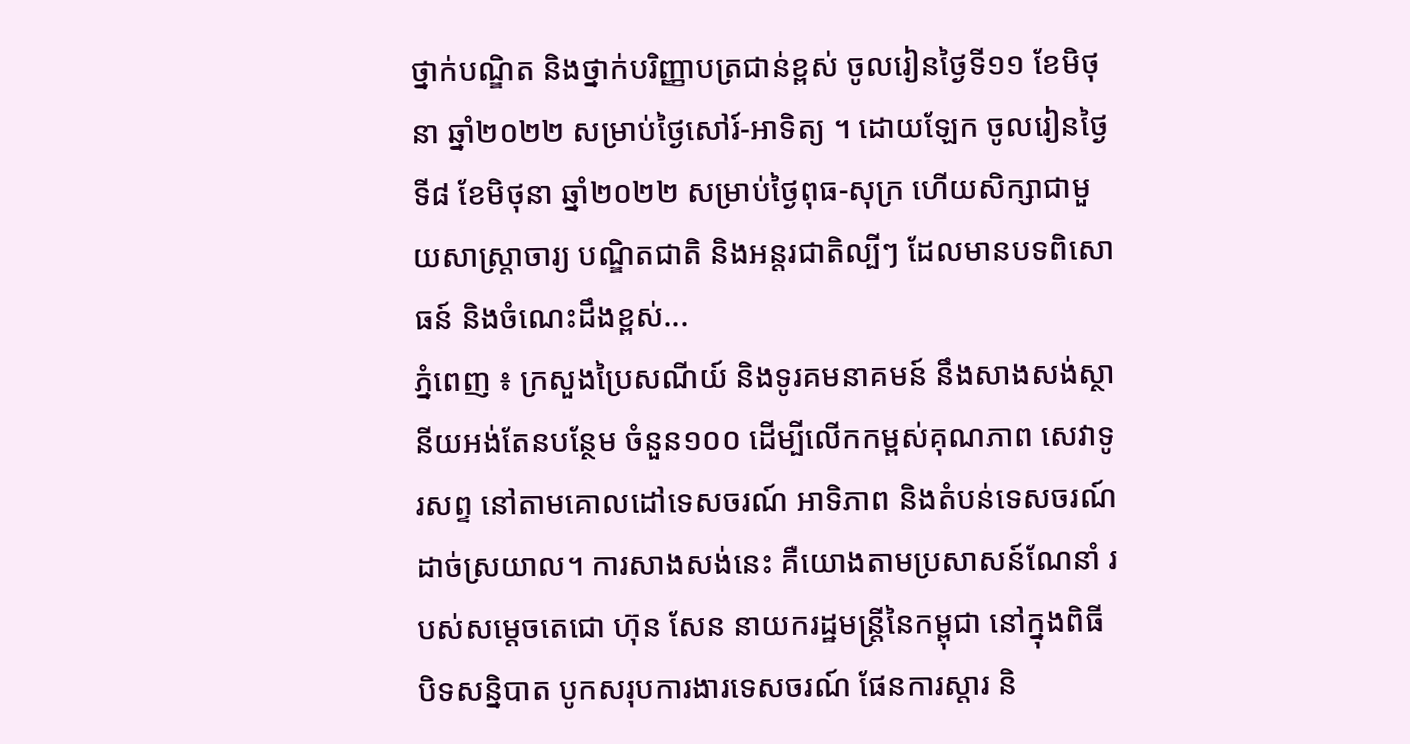ថ្នាក់បណ្ឌិត និងថ្នាក់បរិញ្ញាបត្រជាន់ខ្ពស់ ចូលរៀនថ្ងៃទី១១ ខែមិថុនា ឆ្នាំ២០២២ សម្រាប់ថ្ងៃសៅរ៍-អាទិត្យ ។ ដោយឡែក ចូលរៀនថ្ងៃទី៨ ខែមិថុនា ឆ្នាំ២០២២ សម្រាប់ថ្ងៃពុធ-សុក្រ ហើយសិក្សាជាមួយសាស្រ្តាចារ្យ បណ្ឌិតជាតិ និងអន្តរជាតិល្បីៗ ដែលមានបទពិសោធន៍ និងចំណេះដឹងខ្ពស់...
ភ្នំពេញ ៖ ក្រសួងប្រៃសណីយ៍ និងទូរគមនាគមន៍ នឹងសាងសង់ស្ថានីយអង់តែនបន្ថែម ចំនួន១០០ ដើម្បីលើកកម្ពស់គុណភាព សេវាទូរសព្ទ នៅតាមគោលដៅទេសចរណ៍ អាទិភាព និងតំបន់ទេសចរណ៍ ដាច់ស្រយាល។ ការសាងសង់នេះ គឺយោងតាមប្រសាសន៍ណែនាំ របស់សម្តេចតេជោ ហ៊ុន សែន នាយករដ្ឋមន្ត្រីនៃកម្ពុជា នៅក្នុងពិធីបិទសន្និបាត បូកសរុបការងារទេសចរណ៍ ផែនការស្តារ និ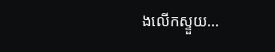ងលើកស្ទួយ...